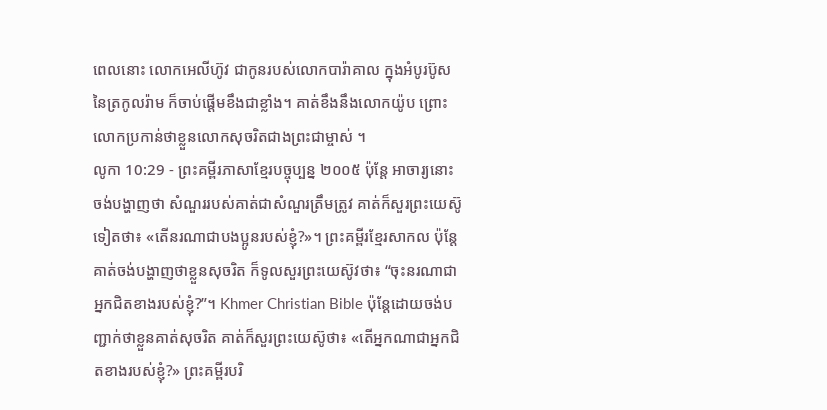ពេលនោះ លោកអេលីហ៊ូវ ជាកូនរបស់លោកបារ៉ាគាល ក្នុងអំបូរប៊ូសនៃត្រកូលរ៉ាម ក៏ចាប់ផ្ដើមខឹងជាខ្លាំង។ គាត់ខឹងនឹងលោកយ៉ូប ព្រោះលោកប្រកាន់ថាខ្លួនលោកសុចរិតជាងព្រះជាម្ចាស់ ។
លូកា 10:29 - ព្រះគម្ពីរភាសាខ្មែរបច្ចុប្បន្ន ២០០៥ ប៉ុន្តែ អាចារ្យនោះចង់បង្ហាញថា សំណួររបស់គាត់ជាសំណួរត្រឹមត្រូវ គាត់ក៏សួរព្រះយេស៊ូទៀតថា៖ «តើនរណាជាបងប្អូនរបស់ខ្ញុំ?»។ ព្រះគម្ពីរខ្មែរសាកល ប៉ុន្តែគាត់ចង់បង្ហាញថាខ្លួនសុចរិត ក៏ទូលសួរព្រះយេស៊ូវថា៖ “ចុះនរណាជាអ្នកជិតខាងរបស់ខ្ញុំ?”។ Khmer Christian Bible ប៉ុន្ដែដោយចង់បញ្ជាក់ថាខ្លួនគាត់សុចរិត គាត់ក៏សួរព្រះយេស៊ូថា៖ «តើអ្នកណាជាអ្នកជិតខាងរបស់ខ្ញុំ?» ព្រះគម្ពីរបរិ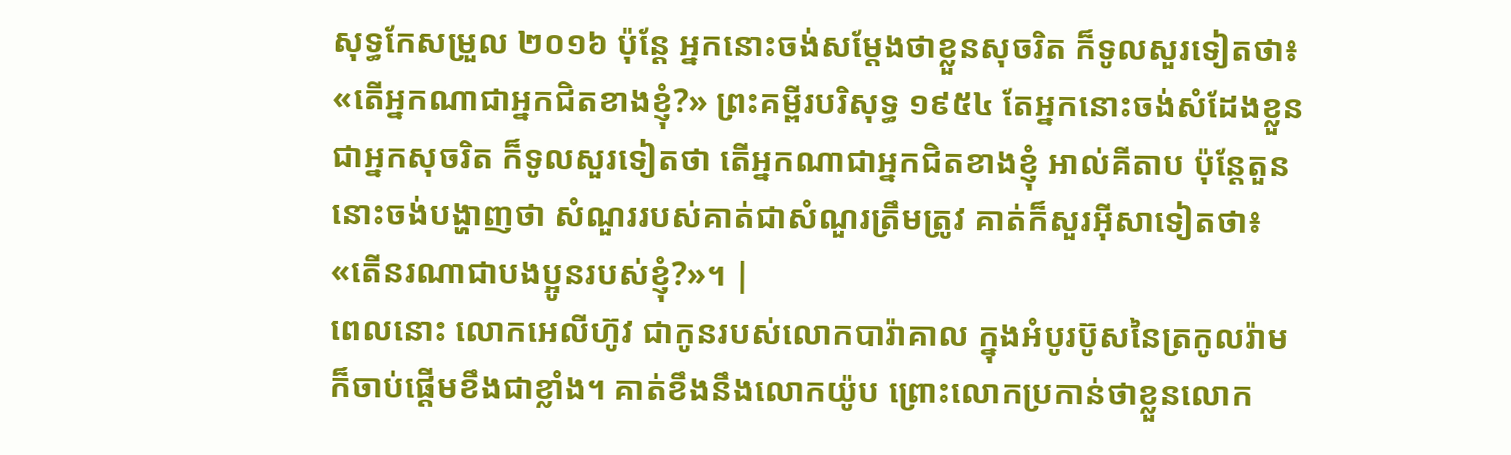សុទ្ធកែសម្រួល ២០១៦ ប៉ុន្ដែ អ្នកនោះចង់សម្តែងថាខ្លួនសុចរិត ក៏ទូលសួរទៀតថា៖ «តើអ្នកណាជាអ្នកជិតខាងខ្ញុំ?» ព្រះគម្ពីរបរិសុទ្ធ ១៩៥៤ តែអ្នកនោះចង់សំដែងខ្លួនជាអ្នកសុចរិត ក៏ទូលសួរទៀតថា តើអ្នកណាជាអ្នកជិតខាងខ្ញុំ អាល់គីតាប ប៉ុន្តែតួននោះចង់បង្ហាញថា សំណួររបស់គាត់ជាសំណួរត្រឹមត្រូវ គាត់ក៏សួរអ៊ីសាទៀតថា៖ «តើនរណាជាបងប្អូនរបស់ខ្ញុំ?»។ |
ពេលនោះ លោកអេលីហ៊ូវ ជាកូនរបស់លោកបារ៉ាគាល ក្នុងអំបូរប៊ូសនៃត្រកូលរ៉ាម ក៏ចាប់ផ្ដើមខឹងជាខ្លាំង។ គាត់ខឹងនឹងលោកយ៉ូប ព្រោះលោកប្រកាន់ថាខ្លួនលោក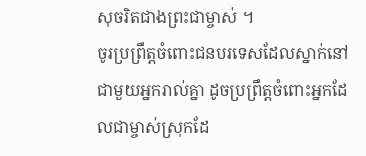សុចរិតជាងព្រះជាម្ចាស់ ។
ចូរប្រព្រឹត្តចំពោះជនបរទេសដែលស្នាក់នៅជាមួយអ្នករាល់គ្នា ដូចប្រព្រឹត្តចំពោះអ្នកដែលជាម្ចាស់ស្រុកដែ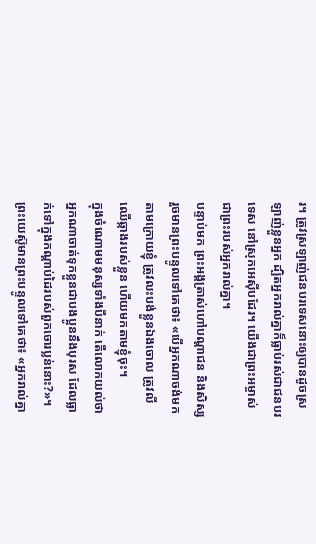រ។ ត្រូវស្រឡាញ់ជនបរទេសនោះឲ្យបានដូចស្រឡាញ់ខ្លួនអ្នក ដ្បិតអ្នករាល់គ្នាក៏ធ្លាប់រស់ជាជនបរទេស នៅស្រុកអេស៊ីបដែរ។ យើងជាព្រះអម្ចាស់ ជាព្រះរបស់អ្នករាល់គ្នា។
បន្ទាប់មក ព្រះអង្គត្រាស់ហៅបណ្ដាជន និងសិស្សរួចមានព្រះបន្ទូលទៅគេថា៖ «បើអ្នកណាចង់មកតាមក្រោយខ្ញុំ ត្រូវលះបង់ខ្លួនឯងចោល ត្រូវលីឈើឆ្កាងរបស់ខ្លួន ហើយមកតាមខ្ញុំចុះ។
ក្នុងចំណោមមនុស្សទាំងបីនាក់ តើលោកយល់ថា អ្នកណាចាត់ទុកខ្លួនជាបងប្អូននឹងបុរស ដែលធ្លាក់ទៅក្នុងកណ្ដាប់ដៃរបស់ពួកចោរប្លន់នោះ?»។
ព្រះយេស៊ូមានព្រះបន្ទូលទៅគេថា៖ «អ្នករាល់គ្នា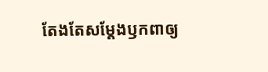តែងតែសម្តែងឫកពាឲ្យ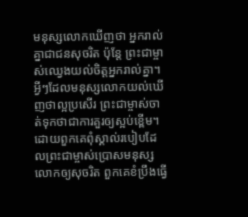មនុស្សលោកឃើញថា អ្នករាល់គ្នាជាជនសុចរិត ប៉ុន្តែ ព្រះជាម្ចាស់ឈ្វេងយល់ចិត្តអ្នករាល់គ្នា។ អ្វីៗដែលមនុស្សលោកយល់ឃើញថាល្អប្រសើរ ព្រះជាម្ចាស់ចាត់ទុកថាជាការគួរឲ្យស្អប់ខ្ពើម។
ដោយពួកគេពុំស្គាល់របៀបដែលព្រះជាម្ចាស់ប្រោសមនុស្សលោកឲ្យសុចរិត ពួកគេខំប្រឹងធ្វើ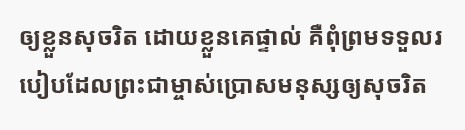ឲ្យខ្លួនសុចរិត ដោយខ្លួនគេផ្ទាល់ គឺពុំព្រមទទួលរបៀបដែលព្រះជាម្ចាស់ប្រោសមនុស្សឲ្យសុចរិត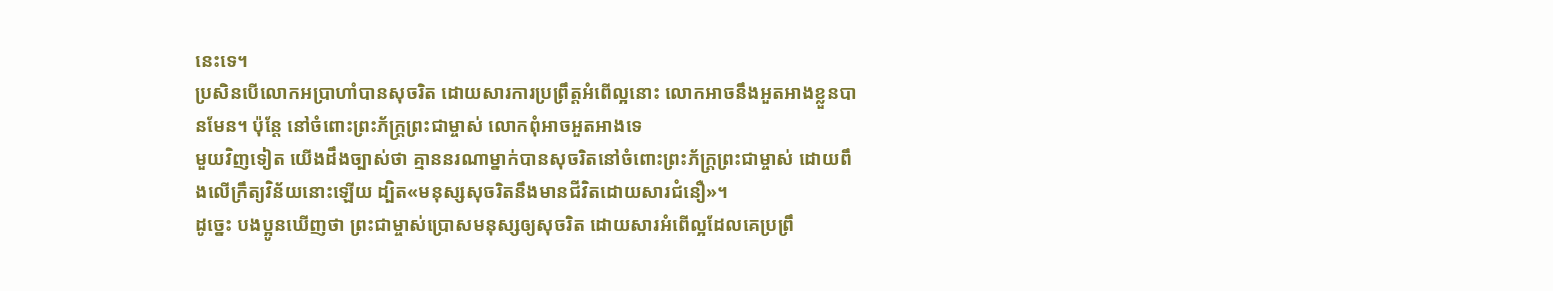នេះទេ។
ប្រសិនបើលោកអប្រាហាំបានសុចរិត ដោយសារការប្រព្រឹត្តអំពើល្អនោះ លោកអាចនឹងអួតអាងខ្លួនបានមែន។ ប៉ុន្តែ នៅចំពោះព្រះភ័ក្ត្រព្រះជាម្ចាស់ លោកពុំអាចអួតអាងទេ
មួយវិញទៀត យើងដឹងច្បាស់ថា គ្មាននរណាម្នាក់បានសុចរិតនៅចំពោះព្រះភ័ក្ត្រព្រះជាម្ចាស់ ដោយពឹងលើក្រឹត្យវិន័យនោះឡើយ ដ្បិត«មនុស្សសុចរិតនឹងមានជីវិតដោយសារជំនឿ»។
ដូច្នេះ បងប្អូនឃើញថា ព្រះជាម្ចាស់ប្រោសមនុស្សឲ្យសុចរិត ដោយសារអំពើល្អដែលគេប្រព្រឹ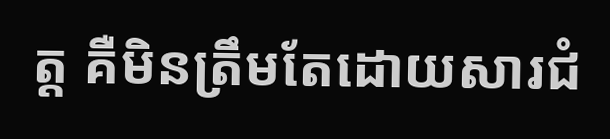ត្ត គឺមិនត្រឹមតែដោយសារជំ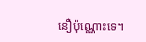នឿប៉ុណ្ណោះទេ។